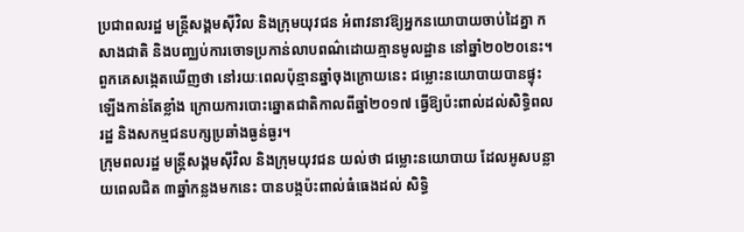ប្រជាពលរដ្ឋ មន្ត្រីសង្គមស៊ីវិល និងក្រុមយុវជន អំពាវនាវឱ្យអ្នកនយោបាយចាប់ដៃគ្នា កសាងជាតិ និងបញ្ឈប់ការចោទប្រកាន់លាបពណ៌ដោយគ្មានមូលដ្ឋាន នៅឆ្នាំ២០២០នេះ។ ពួកគេសង្កេតឃើញថា នៅរយៈពេលប៉ុន្មានឆ្នាំចុងក្រោយនេះ ជម្លោះនយោបាយបានផ្ទុះឡើងកាន់តែខ្លាំង ក្រោយការបោះឆ្នោតជាតិកាលពីឆ្នាំ២០១៧ ធ្វើឱ្យប៉ះពាល់ដល់សិទ្ធិពលរដ្ឋ និងសកម្មជនបក្សប្រឆាំងធ្ងន់ធ្ងរ។
ក្រុមពលរដ្ឋ មន្ត្រីសង្គមស៊ីវិល និងក្រុមយុវជន យល់ថា ជម្លោះនយោបាយ ដែលអូសបន្លាយពេលជិត ៣ឆ្នាំកន្លងមកនេះ បានបង្កប៉ះពាល់ធំធេងដល់ សិទ្ធិ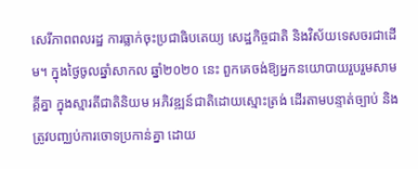សេរីភាពពលរដ្ឋ ការធ្លាក់ចុះប្រជាធិបតេយ្យ សេដ្ឋកិច្ចជាតិ និងវិស័យទេសចរជាដើម។ ក្នុងថ្ងៃចូលឆ្នាំសាកល ឆ្នាំ២០២០ នេះ ពួកគេចង់ឱ្យអ្នកនយោបាយរួបរួមសាមគ្គីគ្នា ក្នុងស្មារតីជាតិនិយម អភិវឌ្ឍន៍ជាតិដោយស្មោះត្រង់ ដើរតាមបន្ទាត់ច្បាប់ និងត្រូវបញ្ឈប់ការចោទប្រកាន់គ្នា ដោយ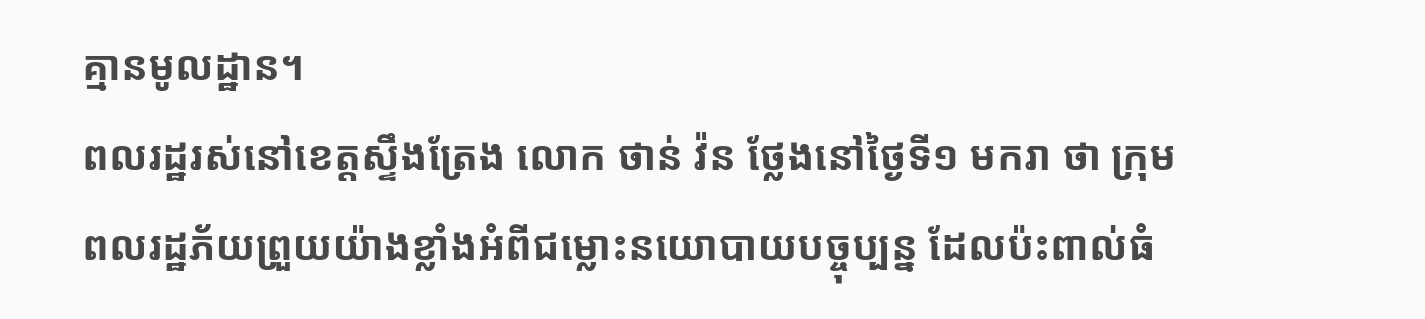គ្មានមូលដ្ឋាន។
ពលរដ្ឋរស់នៅខេត្តស្ទឹងត្រែង លោក ថាន់ វ៉ន ថ្លែងនៅថ្ងៃទី១ មករា ថា ក្រុមពលរដ្ឋភ័យព្រួយយ៉ាងខ្លាំងអំពីជម្លោះនយោបាយបច្ចុប្បន្ន ដែលប៉ះពាល់ធំ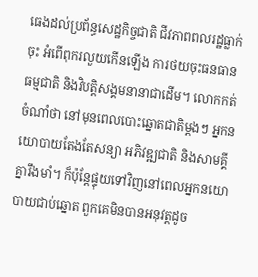ធេងដល់ប្រព័ន្ធសេដ្ឋកិច្ចជាតិ ជីវភាពពលរដ្ឋធ្លាក់ចុះ អំពើពុករលួយកើនឡើង ការថយចុះធនធានធម្មជាតិ និងវិបត្តិសង្គមនានាជាដើម។ លោកកត់ចំណាំថា នៅមុនពេលបោះឆ្នោតជាតិម្ដងៗ អ្នកនយោបាយតែងតែសន្យា អភិវឌ្ឍជាតិ និងសាមគ្គីគ្នារឹងមាំ។ ក៏ប៉ុន្តែផ្ទុយទៅវិញនៅពេលអ្នកនយោបាយជាប់ឆ្នោត ពួកគេមិនបានអនុវត្តដូច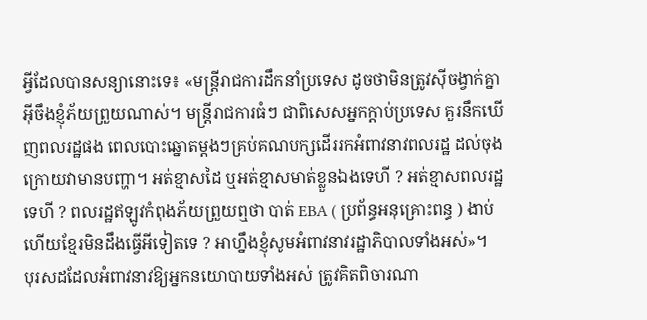អ្វីដែលបានសន្យានោះទេ៖ «មន្ត្រីរាជការដឹកនាំប្រទេស ដូចថាមិនត្រូវស៊ីចង្វាក់គ្នាអ៊ីចឹងខ្ញុំភ័យព្រួយណាស់។ មន្ត្រីរាជការធំៗ ជាពិសេសអ្នកក្តាប់ប្រទេស គួរនឹកឃើញពលរដ្ឋផង ពេលបោះឆ្នោតម្តងៗគ្រប់គណបក្សដើររកអំពាវនាវពលរដ្ឋ ដល់ចុងក្រោយវាមានបញ្ហា។ អត់ខ្មាសដៃ ឬអត់ខ្មាសមាត់ខ្លួនឯងទេហី ? អត់ខ្មាសពលរដ្ឋទេហី ? ពលរដ្ឋឥឡូវកំពុងភ័យព្រួយឮថា បាត់ EBA ( ប្រព័ន្ធអនុគ្រោះពន្ធ ) ងាប់ហើយខ្មែរមិនដឹងធ្វើអីទៀតទេ ? អាហ្នឹងខ្ញុំសូមអំពាវនាវរដ្ឋាភិបាលទាំងអស់»។
បុរសដដែលអំពាវនាវឱ្យអ្នកនយោបាយទាំងអស់ ត្រូវគិតពិចារណា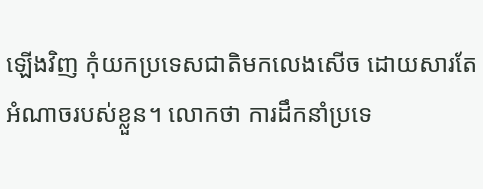ឡើងវិញ កុំយកប្រទេសជាតិមកលេងសើច ដោយសារតែអំណាចរបស់ខ្លួន។ លោកថា ការដឹកនាំប្រទេ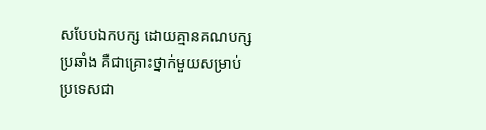សបែបឯកបក្ស ដោយគ្មានគណបក្សប្រឆាំង គឺជាគ្រោះថ្នាក់មួយសម្រាប់ប្រទេសជា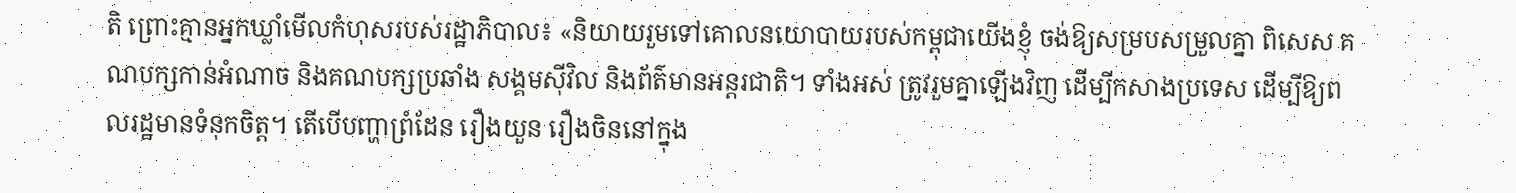តិ ព្រោះគ្មានអ្នកឃ្លាំមើលកំហុសរបស់រដ្ឋាភិបាល៖ «និយាយរួមទៅគោលនយោបាយរបស់កម្ពុជាយើងខ្ញុំ ចង់ឱ្យសម្របសម្រួលគ្នា ពិសេស គណបក្សកាន់អំណាច និងគណបក្សប្រឆាំង សង្គមស៊ីវិល និងព័ត៌មានអន្តរជាតិ។ ទាំងអស់ ត្រូវរួមគ្នាឡើងវិញ ដើម្បីកសាងប្រទេស ដើម្បីឱ្យពលរដ្ឋមានទំនុកចិត្ត។ តើបើបញ្ហាព្រំដែន រឿងយួន រឿងចិននៅក្នុង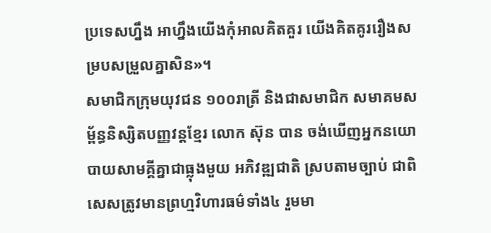ប្រទេសហ្នឹង អាហ្នឹងយើងកុំអាលគិតគួរ យើងគិតគូររឿងសម្របសម្រួលគ្នាសិន»។
សមាជិកក្រុមយុវជន ១០០រាត្រី និងជាសមាជិក សមាគមសម្ព័ន្ធនិស្សិតបញ្ញវន្តខ្មែរ លោក ស៊ុន បាន ចង់ឃើញអ្នកនយោបាយសាមគ្គីគ្នាជាធ្លុងមួយ អភិវឌ្ឍជាតិ ស្របតាមច្បាប់ ជាពិសេសត្រូវមានព្រហ្មវិហារធម៌ទាំង៤ រួមមា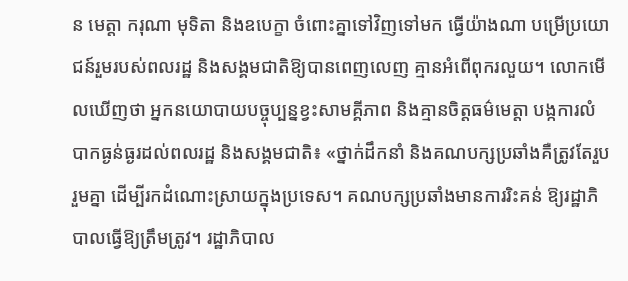ន មេត្តា ករុណា មុទិតា និងឧបេក្ខា ចំពោះគ្នាទៅវិញទៅមក ធ្វើយ៉ាងណា បម្រើប្រយោជន៍រួមរបស់ពលរដ្ឋ និងសង្គមជាតិឱ្យបានពេញលេញ គ្មានអំពើពុករលួយ។ លោកមើលឃើញថា អ្នកនយោបាយបច្ចុប្បន្នខ្វះសាមគ្គីភាព និងគ្មានចិត្តធម៌មេត្តា បង្កការលំបាកធ្ងន់ធ្ងរដល់ពលរដ្ឋ និងសង្គមជាតិ៖ «ថ្នាក់ដឹកនាំ និងគណបក្សប្រឆាំងគឺត្រូវតែរួបរួមគ្នា ដើម្បីរកដំណោះស្រាយក្នុងប្រទេស។ គណបក្សប្រឆាំងមានការរិះគន់ ឱ្យរដ្ឋាភិបាលធ្វើឱ្យត្រឹមត្រូវ។ រដ្ឋាភិបាល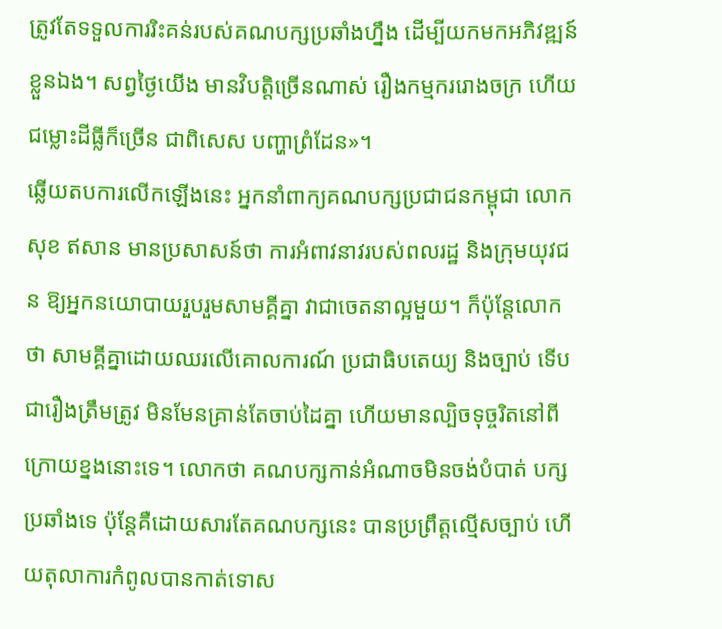ត្រូវតែទទួលការរិះគន់របស់គណបក្សប្រឆាំងហ្នឹង ដើម្បីយកមកអភិវឌ្ឍន៍ខ្លួនឯង។ សព្វថ្ងៃយើង មានវិបត្តិច្រើនណាស់ រឿងកម្មកររោងចក្រ ហើយជម្លោះដីធ្លីក៏ច្រើន ជាពិសេស បញ្ហាព្រំដែន»។
ឆ្លើយតបការលើកឡើងនេះ អ្នកនាំពាក្យគណបក្សប្រជាជនកម្ពុជា លោក សុខ ឥសាន មានប្រសាសន៍ថា ការអំពាវនាវរបស់ពលរដ្ឋ និងក្រុមយុវជន ឱ្យអ្នកនយោបាយរួបរួមសាមគ្គីគ្នា វាជាចេតនាល្អមួយ។ ក៏ប៉ុន្តែលោកថា សាមគ្គីគ្នាដោយឈរលើគោលការណ៍ ប្រជាធិបតេយ្យ និងច្បាប់ ទើបជារឿងត្រឹមត្រូវ មិនមែនគ្រាន់តែចាប់ដៃគ្នា ហើយមានល្បិចទុច្ចរិតនៅពីក្រោយខ្នងនោះទេ។ លោកថា គណបក្សកាន់អំណាចមិនចង់បំបាត់ បក្សប្រឆាំងទេ ប៉ុន្តែគឺដោយសារតែគណបក្សនេះ បានប្រព្រឹត្តល្មើសច្បាប់ ហើយតុលាការកំពូលបានកាត់ទោស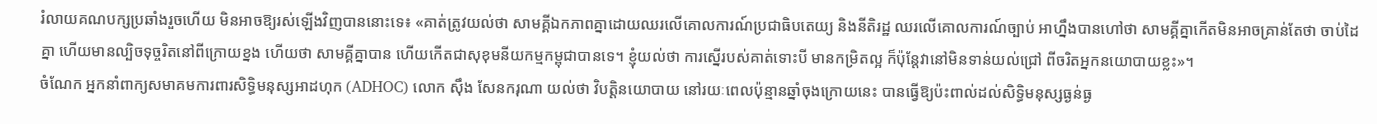រំលាយគណបក្សប្រឆាំងរួចហើយ មិនអាចឱ្យរស់ឡើងវិញបាននោះទេ៖ «គាត់ត្រូវយល់ថា សាមគ្គីឯកភាពគ្នាដោយឈរលើគោលការណ៍ប្រជាធិបតេយ្យ និងនីតិរដ្ឋ ឈរលើគោលការណ៍ច្បាប់ អាហ្នឹងបានហៅថា សាមគ្គីគ្នាកើតមិនអាចគ្រាន់តែថា ចាប់ដៃគ្នា ហើយមានល្បិចទុច្ចរិតនៅពីក្រោយខ្នង ហើយថា សាមគ្គីគ្នាបាន ហើយកើតជាសុខុមនីយកម្មកម្ពុជាបានទេ។ ខ្ញុំយល់ថា ការស្នើរបស់គាត់ទោះបី មានកម្រិតល្អ ក៏ប៉ុន្តែវានៅមិនទាន់យល់ជ្រៅ ពីចរិតអ្នកនយោបាយខ្លះ»។
ចំណែក អ្នកនាំពាក្យសមាគមការពារសិទ្ធិមនុស្សអាដហុក (ADHOC) លោក ស៊ឹង សែនករុណា យល់ថា វិបត្តិនយោបាយ នៅរយៈពេលប៉ុន្មានឆ្នាំចុងក្រោយនេះ បានធ្វើឱ្យប៉ះពាល់ដល់សិទ្ធិមនុស្សធ្ងន់ធ្ង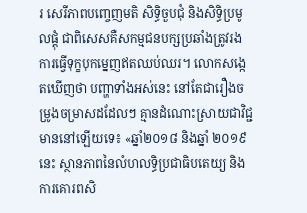រ សេរីភាពបញ្ចេញមតិ សិទ្ធិចួបជុំ និងសិទ្ធិប្រមូលផ្តុំ ជាពិសេសគឺសកម្មជនបក្សប្រឆាំងត្រូវរងការធ្វើទុក្ខបុកម្នេញឥតឈប់ឈរ។ លោកសង្កេតឃើញថា បញ្ហាទាំងអស់នេះ នៅតែជារឿងចម្រូងចម្រាសដដែលៗ គ្មានដំណោះស្រាយជាវិជ្ជមាននៅឡើយទេ៖ «ឆ្នាំ២០១៨ និងឆ្នាំ ២០១៩នេះ ស្ថានភាពនៃលំហលទ្ធិប្រជាធិបតេយ្យ និងការគោរពសិ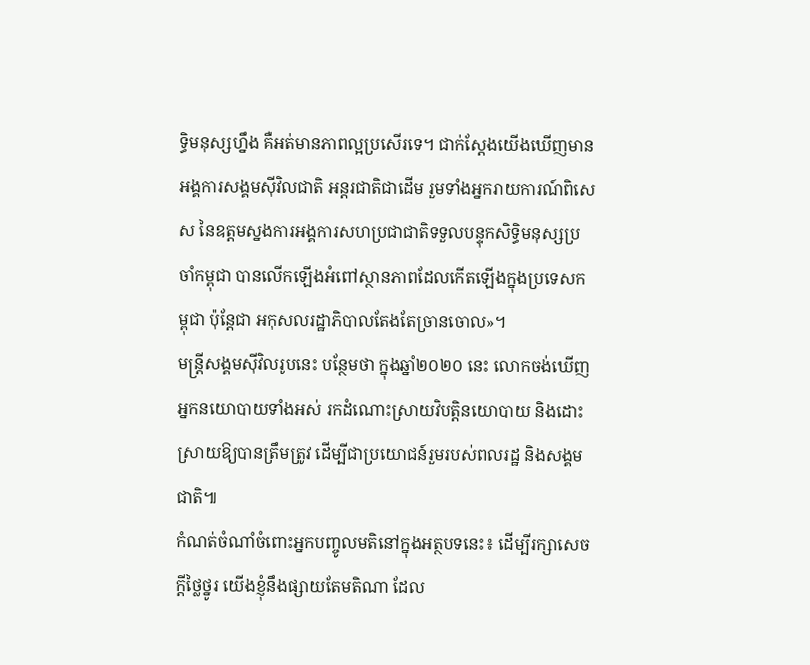ទ្ធិមនុស្សហ្នឹង គឺអត់មានភាពល្អប្រសើរទេ។ ជាក់ស្ដែងយើងឃើញមាន អង្គការសង្គមស៊ីវិលជាតិ អន្តរជាតិជាដើម រួមទាំងអ្នករាយការណ៍ពិសេស នៃឧត្តមស្នងការអង្គការសហប្រជាជាតិទទួលបន្ទុកសិទ្ធិមនុស្សប្រចាំកម្ពុជា បានលើកឡើងអំពៅស្ថានភាពដែលកើតឡើងក្នុងប្រទេសកម្ពុជា ប៉ុន្តែជា អកុសលរដ្ឋាភិបាលតែងតែច្រានចោល»។
មន្ត្រីសង្គមស៊ីវិលរូបនេះ បន្ថែមថា ក្នុងឆ្នាំ២០២០ នេះ លោកចង់ឃើញអ្នកនយោបាយទាំងអស់ រកដំណោះស្រាយវិបត្តិនយោបាយ និងដោះស្រាយឱ្យបានត្រឹមត្រូវ ដើម្បីជាប្រយោជន៍រួមរបស់ពលរដ្ឋ និងសង្គមជាតិ៕
កំណត់ចំណាំចំពោះអ្នកបញ្ចូលមតិនៅក្នុងអត្ថបទនេះ៖ ដើម្បីរក្សាសេចក្ដីថ្លៃថ្នូរ យើងខ្ញុំនឹងផ្សាយតែមតិណា ដែល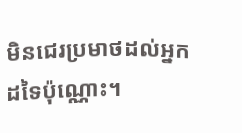មិនជេរប្រមាថដល់អ្នកដទៃប៉ុណ្ណោះ។